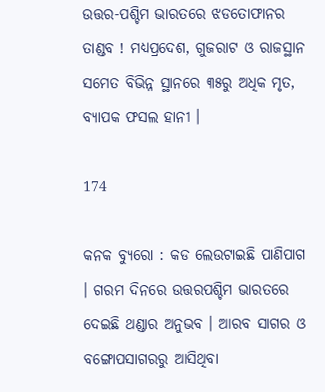ଉତ୍ତର-ପଶ୍ଚିମ ଭାରତରେ ଝଡତୋଫାନର ତାଣ୍ଡବ ! ମଧ୍ୟପ୍ରଦେଶ, ଗୁଜରାଟ ଓ ରାଜସ୍ଥାନ ସମେତ ବିଭିନ୍ନ ସ୍ଥାନରେ ୩୫ରୁ ଅଧିକ ମୃତ, ବ୍ୟାପକ ଫସଲ ହାନୀ ।

174

କନକ ବ୍ୟୁରୋ : କଡ ଲେଉଟାଇଛି ପାଣିପାଗ । ଗରମ ଦିନରେ ଉତ୍ତରପଶ୍ଚିମ ଭାରତରେ ଦେଇଛି ଥଣ୍ଡାର ଅନୁଭବ । ଆରବ ସାଗର ଓ ବଙ୍ଗୋପସାଗରରୁ ଆସିଥିବା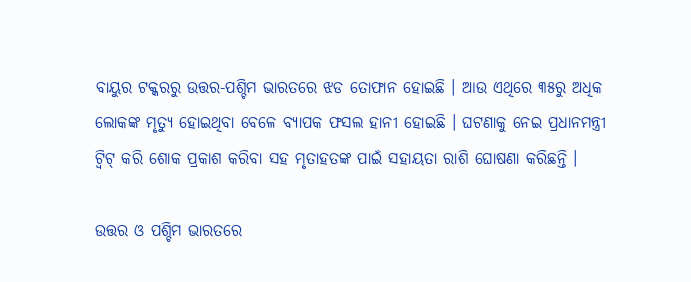ବାୟୁର ଟକ୍କରରୁ ଉତ୍ତର-ପଶ୍ଚିମ ଭାରତରେ ଝଡ ତୋଫାନ ହୋଇଛି । ଆଉ ଏଥିରେ ୩୫ରୁ ଅଧିକ ଲୋକଙ୍କ ମୃତ୍ୟୁ ହୋଇଥିବା ବେଳେ ବ୍ୟାପକ ଫସଲ ହାନୀ ହୋଇଛି । ଘଟଣାକୁ ନେଇ ପ୍ରଧାନମନ୍ତ୍ରୀ ଟ୍ୱିଟ୍ କରି ଶୋକ ପ୍ରକାଶ କରିବା ସହ ମୃତାହତଙ୍କ ପାଇଁ ସହାୟତା ରାଶି ଘୋଷଣା କରିଛନ୍ତି ।

ଉତ୍ତର ଓ ପଶ୍ଚିମ ଭାରତରେ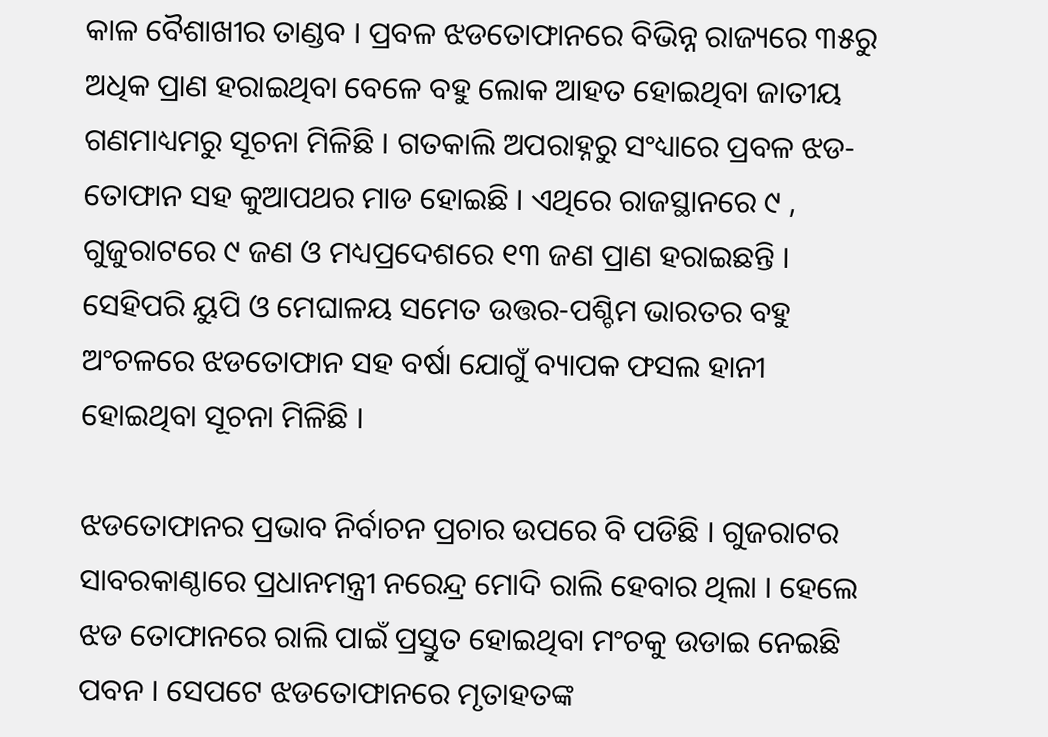କାଳ ବୈଶାଖୀର ତାଣ୍ଡବ । ପ୍ରବଳ ଝଡତୋଫାନରେ ବିଭିନ୍ନ ରାଜ୍ୟରେ ୩୫ରୁ ଅଧିକ ପ୍ରାଣ ହରାଇଥିବା ବେଳେ ବହୁ ଲୋକ ଆହତ ହୋଇଥିବା ଜାତୀୟ ଗଣମାଧ୍ୟମରୁ ସୂଚନା ମିଳିଛି । ଗତକାଲି ଅପରାହ୍ନରୁ ସଂଧ୍ୟାରେ ପ୍ରବଳ ଝଡ-ତୋଫାନ ସହ କୁଆପଥର ମାଡ ହୋଇଛି । ଏଥିରେ ରାଜସ୍ଥାନରେ ୯ , ଗୁଜୁରାଟରେ ୯ ଜଣ ଓ ମଧ୍ୟପ୍ରଦେଶରେ ୧୩ ଜଣ ପ୍ରାଣ ହରାଇଛନ୍ତି । ସେହିପରି ୟୁପି ଓ ମେଘାଳୟ ସମେତ ଉତ୍ତର-ପଶ୍ଚିମ ଭାରତର ବହୁ ଅଂଚଳରେ ଝଡତୋଫାନ ସହ ବର୍ଷା ଯୋଗୁଁ ବ୍ୟାପକ ଫସଲ ହାନୀ ହୋଇଥିବା ସୂଚନା ମିଳିଛି ।

ଝଡତୋଫାନର ପ୍ରଭାବ ନିର୍ବାଚନ ପ୍ରଚାର ଉପରେ ବି ପଡିଛି । ଗୁଜରାଟର ସାବରକାଣ୍ଠାରେ ପ୍ରଧାନମନ୍ତ୍ରୀ ନରେନ୍ଦ୍ର ମୋଦି ରାଲି ହେବାର ଥିଲା । ହେଲେ ଝଡ ତୋଫାନରେ ରାଲି ପାଇଁ ପ୍ରସ୍ତୁତ ହୋଇଥିବା ମଂଚକୁ ଉଡାଇ ନେଇଛି ପବନ । ସେପଟେ ଝଡତୋଫାନରେ ମୃତାହତଙ୍କ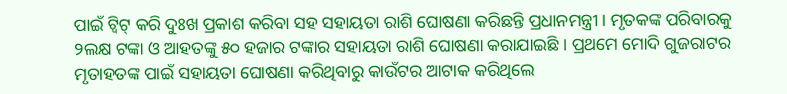ପାଇଁ ଟ୍ୱିଟ୍ କରି ଦୁଃଖ ପ୍ରକାଶ କରିବା ସହ ସହାୟତା ରାଶି ଘୋଷଣା କରିଛନ୍ତି ପ୍ରଧାନମନ୍ତ୍ରୀ । ମୃତକଙ୍କ ପରିବାରକୁ ୨ଲକ୍ଷ ଟଙ୍କା ଓ ଆହତଙ୍କୁ ୫୦ ହଜାର ଟଙ୍କାର ସହାୟତା ରାଶି ଘୋଷଣା କରାଯାଇଛି । ପ୍ରଥମେ ମୋଦି ଗୁଜରାଟର ମୃତାହତଙ୍କ ପାଇଁ ସହାୟତା ଘୋଷଣା କରିଥିବାରୁ କାଉଁଟର ଆଟାକ କରିଥିଲେ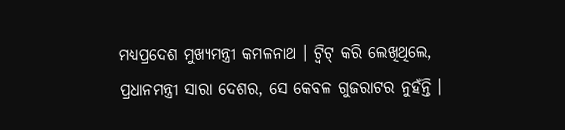ମଧ୍ୟପ୍ରଦେଶ ମୁଖ୍ୟମନ୍ତ୍ରୀ କମଳନାଥ । ଟ୍ୱିଟ୍ କରି ଲେଖିଥିଲେ, ପ୍ରଧାନମନ୍ତ୍ରୀ ସାରା ଦେଶର, ସେ କେବଳ ଗୁଜରାଟର ନୁହଁନ୍ତି ।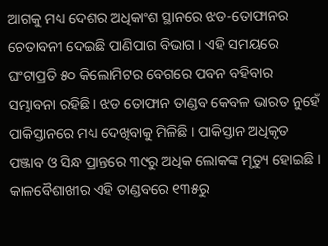ଆଗକୁ ମଧ୍ୟ ଦେଶର ଅଧିକାଂଶ ସ୍ଥାନରେ ଝଡ-ତୋଫାନର ଚେତାବନୀ ଦେଇଛି ପାଣିପାଗ ବିଭାଗ । ଏହି ସମୟରେ ଘଂଟାପ୍ରତି ୫୦ କିଲୋମିଟର ବେଗରେ ପବନ ବହିବାର ସମ୍ଭାବନା ରହିଛି । ଝଡ ତୋଫାନ ତାଣ୍ଡବ କେବଳ ଭାରତ ନୁହେଁ ପାକିସ୍ତାନରେ ମଧ୍ୟ ଦେଖିବାକୁ ମିଳିଛି । ପାକିସ୍ତାନ ଅଧିକୃତ ପଞ୍ଜାବ ଓ ସିନ୍ଧ ପ୍ରାନ୍ତରେ ୩୯ରୁ ଅଧିକ ଲୋକଙ୍କ ମୃତ୍ୟୁ ହୋଇଛି । କାଳବୈଶାଖୀର ଏହି ତାଣ୍ଡବରେ ୧୩୫ରୁ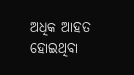ଅଧିକ ଆହତ ହୋଇଥିବା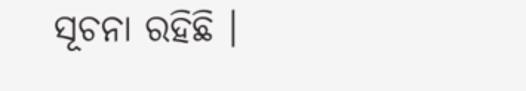ସୂଚନା ରହିଛି ।